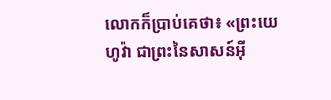លោកក៏ប្រាប់គេថា៖ «ព្រះយេហូវ៉ា ជាព្រះនៃសាសន៍អ៊ី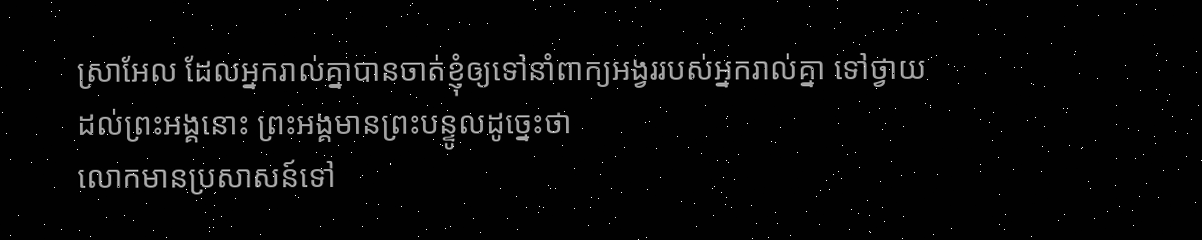ស្រាអែល ដែលអ្នករាល់គ្នាបានចាត់ខ្ញុំឲ្យទៅនាំពាក្យអង្វររបស់អ្នករាល់គ្នា ទៅថ្វាយដល់ព្រះអង្គនោះ ព្រះអង្គមានព្រះបន្ទូលដូច្នេះថា
លោកមានប្រសាសន៍ទៅ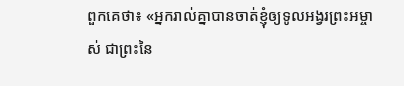ពួកគេថា៖ «អ្នករាល់គ្នាបានចាត់ខ្ញុំឲ្យទូលអង្វរព្រះអម្ចាស់ ជាព្រះនៃ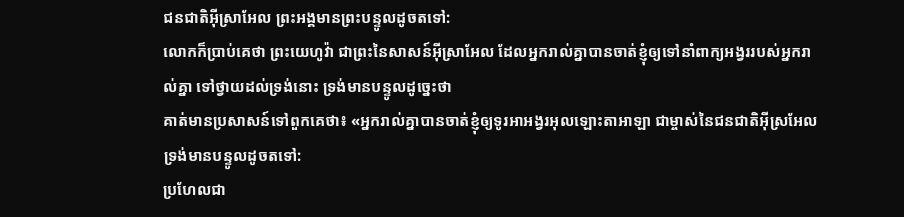ជនជាតិអ៊ីស្រាអែល ព្រះអង្គមានព្រះបន្ទូលដូចតទៅ:
លោកក៏ប្រាប់គេថា ព្រះយេហូវ៉ា ជាព្រះនៃសាសន៍អ៊ីស្រាអែល ដែលអ្នករាល់គ្នាបានចាត់ខ្ញុំឲ្យទៅនាំពាក្យអង្វររបស់អ្នករាល់គ្នា ទៅថ្វាយដល់ទ្រង់នោះ ទ្រង់មានបន្ទូលដូច្នេះថា
គាត់មានប្រសាសន៍ទៅពួកគេថា៖ «អ្នករាល់គ្នាបានចាត់ខ្ញុំឲ្យទូរអាអង្វរអុលឡោះតាអាឡា ជាម្ចាស់នៃជនជាតិអ៊ីស្រអែល ទ្រង់មានបន្ទូលដូចតទៅ:
ប្រហែលជា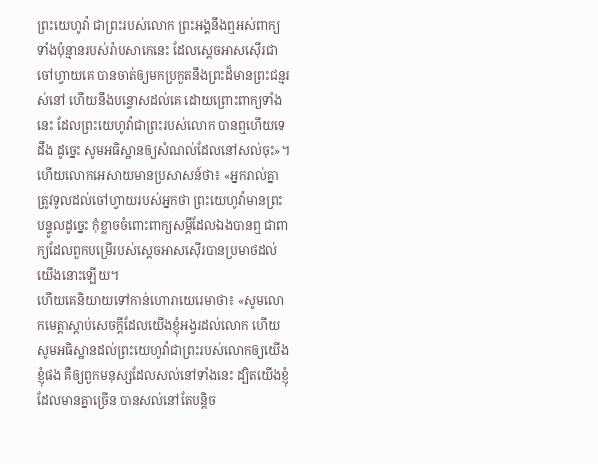ព្រះយេហូវ៉ា ជាព្រះរបស់លោក ព្រះអង្គនឹងឮអស់ពាក្យទាំងប៉ុន្មានរបស់រ៉ាបសាកេនេះ ដែលស្តេចអាសស៊ើរជាចៅហ្វាយគេ បានចាត់ឲ្យមកប្រកួតនឹងព្រះដ៏មានព្រះជន្មរស់នៅ ហើយនឹងបន្ទោសដល់គេ ដោយព្រោះពាក្យទាំងនេះ ដែលព្រះយេហូវ៉ាជាព្រះរបស់លោក បានឮហើយទេដឹង ដូច្នេះ សូមអធិស្ឋានឲ្យសំណល់ដែលនៅសល់ចុះ»។
ហើយលោកអេសាយមានប្រសាសន៍ថា៖ «អ្នករាល់គ្នាត្រូវទូលដល់ចៅហ្វាយរបស់អ្នកថា ព្រះយេហូវ៉ាមានព្រះបន្ទូលដូច្នេះ កុំខ្លាចចំពោះពាក្យសម្ដីដែលឯងបានឮ ជាពាក្យដែលពួកបម្រើរបស់ស្តេចអាសស៊ើរបានប្រមាថដល់យើងនោះឡើយ។
ហើយគេនិយាយទៅកាន់ហោរាយេរេមាថា៖ «សូមលោកមេត្តាស្តាប់សេចក្ដីដែលយើងខ្ញុំអង្វរដល់លោក ហើយសូមអធិស្ឋានដល់ព្រះយេហូវ៉ាជាព្រះរបស់លោកឲ្យយើងខ្ញុំផង គឺឲ្យពួកមនុស្សដែលសល់នៅទាំងនេះ ដ្បិតយើងខ្ញុំដែលមានគ្នាច្រើន បានសល់នៅតែបន្តិច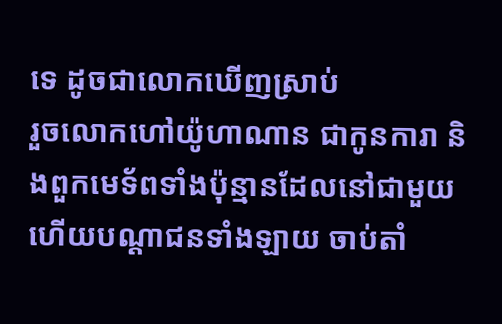ទេ ដូចជាលោកឃើញស្រាប់
រួចលោកហៅយ៉ូហាណាន ជាកូនការា និងពួកមេទ័ពទាំងប៉ុន្មានដែលនៅជាមួយ ហើយបណ្ដាជនទាំងឡាយ ចាប់តាំ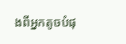ងពីអ្នកតូចបំផុ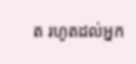ត រហូតដល់អ្នក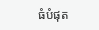ធំបំផុត